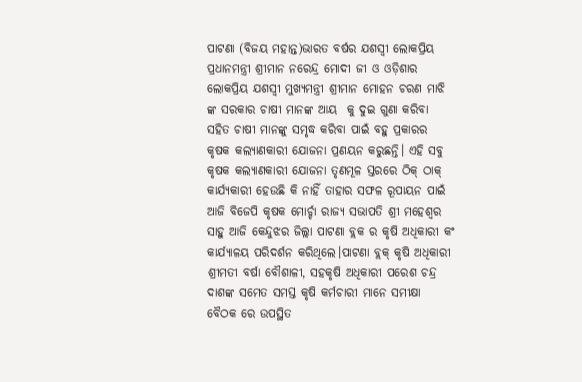ପାଟଣା (ବିଜୟ ମହାନ୍ତ)ଭାରତ ବର୍ଷର ଯଶସ୍ୱୀ ଲୋକପ୍ରିୟ ପ୍ରଧାନମନ୍ତ୍ରୀ ଶ୍ରୀମାନ ନରେନ୍ଦ୍ର ମୋଦୀ ଜୀ ଓ ଓଡ଼ିଶାର ଲୋକପ୍ରିୟ ଯଶସ୍ୱୀ ମୁଖ୍ୟମନ୍ତ୍ରୀ ଶ୍ରୀମାନ ମୋହନ ଚରଣ ମାଝି ଙ୍କ ସରକାର ଚାଷୀ ମାନଙ୍କ ଆୟ  କୁ ଦୁଇ ଗୁଣା କରିବା ସହିତ ଚାଷୀ ମାନଙ୍କୁ ସମୃଦ୍ଧ କରିବା ପାଇଁ ବହୁ ପ୍ରକାରର କୃଷକ କଲ୍ୟାଣକାରୀ ଯୋଜନା ପ୍ରଣୟନ କରୁଛନ୍ତି। ଏହି ସବୁ କୃଷକ କଲ୍ୟାଣକାରୀ ଯୋଜନା ତୃଣମୂଳ ସ୍ତରରେ ଠିକ୍ ଠାକ୍ କାର୍ଯ୍ୟକାରୀ ହେଉଛି କି ନାହିଁ ତାହାର ସଫଳ ରୂପାୟନ ପାଇଁ ଆଜି ବିଜେପି କୃଷକ ମୋର୍ଚ୍ଚା ରାଜ୍ୟ ସଭାପତି ଶ୍ରୀ ମହେଶ୍ଵର ସାହୁ ଆଜି କେନ୍ଦୁଝର ଜିଲ୍ଲା ପାଟଣା ବ୍ଲକ ର କୃଷି ଅଧିକାରୀ କଂ କାର୍ଯ୍ୟାଳୟ ପରିଦର୍ଶନ କରିଥିଲେ।ପାଟଣା ବ୍ଲକ୍ କୃଷି ଅଧିକାରୀ ଶ୍ରୀମତୀ ବର୍ଷା ବୌଶାଳୀ, ସହକୃଷି ଅଧିକାରୀ ପରେଶ ଚନ୍ଦ୍ର ଦାଶଙ୍କ ସମେତ ସମସ୍ତ କୃଷି କର୍ମଚାରୀ ମାନେ ସମୀକ୍ଷା ବୈଠକ ରେ ଉପସ୍ଥିତ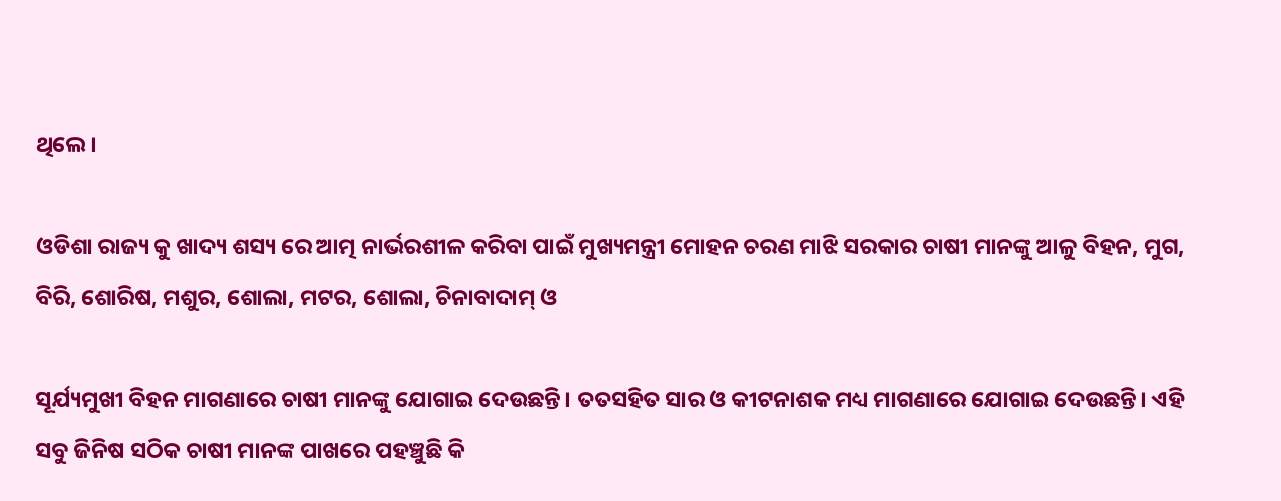ଥିଲେ।

ଓଡିଶା ରାଜ୍ୟ କୁ ଖାଦ୍ୟ ଶସ୍ୟ ରେ ଆତ୍ମ ନାର୍ଭରଶୀଳ କରିବା ପାଇଁ ମୁଖ୍ୟମନ୍ତ୍ରୀ ମୋହନ ଚରଣ ମାଝି ସରକାର ଚାଷୀ ମାନଙ୍କୁ ଆଳୁ ବିହନ, ମୁଗ, ବିରି, ଶୋରିଷ, ମଶୁର, ଶୋଲା, ମଟର, ଶୋଲା, ଚିନାବାଦାମ୍ ଓ

ସୂର୍ଯ୍ୟମୁଖୀ ବିହନ ମାଗଣାରେ ଚାଷୀ ମାନଙ୍କୁ ଯୋଗାଇ ଦେଉଛନ୍ତି। ତତସହିତ ସାର ଓ କୀଟନାଶକ ମଧ୍ୟ ମାଗଣାରେ ଯୋଗାଇ ଦେଉଛନ୍ତି। ଏହି ସବୁ ଜିନିଷ ସଠିକ ଚାଷୀ ମାନଙ୍କ ପାଖରେ ପହଞ୍ଚୁଛି କି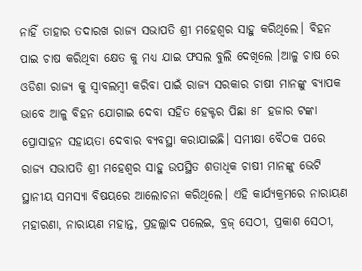ନାହିଁ ତାହାର ତଦାରଖ ରାଜ୍ୟ ସଭାପତି ଶ୍ରୀ ମହେଶ୍ଵର ସାହୁ କରିଥିଲେ। ବିହନ ପାଇ ଚାଷ କରିଥିବା କ୍ଷେତ କୁ ମଧ୍ୟ ଯାଇ ଫସଲ ବୁଲି ଦେଖିଲେ ।ଆଳୁ ଚାଷ ରେ ଓଡିଶା ରାଜ୍ୟ କୁ ସ୍ୱାବଲମ୍ବୀ କରିବା ପାଇଁ ରାଜ୍ୟ ସରକାର ଚାଷୀ ମାନଙ୍କୁ ବ୍ୟାପକ ଭାବେ ଆଳୁ ବିହନ ଯୋଗାଇ ଦେବା ସହିତ ହେକ୍ଟର ପିଛା ୫୮ ହଜାର ଟଙ୍କା ପ୍ରୋସାହନ ସହାୟତା ଦେବାର ବ୍ୟବସ୍ଥା କରାଯାଇଛି। ସମୀକ୍ଷା ବୈଠକ ପରେ ରାଜ୍ୟ ସଭାପତି ଶ୍ରୀ ମହେଶ୍ଵର ସାହୁ ଉପସ୍ଥିତ ଶତାଧିକ ଚାଷୀ ମାନଙ୍କୁ ଭେଟି ସ୍ଥାନୀୟ ସମସ୍ୟା ବିଷୟରେ ଆଲୋଚନା କରିଥିଲେ। ଏହି କାର୍ଯ୍ୟକ୍ରମରେ ନାରାୟଣ ମହାରଣା, ନାରାୟଣ ମହାନ୍ତ, ପ୍ରହଲ୍ଲାଦ ପଲେଇ, ବ୍ରଜ୍ ସେଠୀ, ପ୍ରକାଶ ସେଠୀ,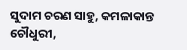ସୁଦାମ ଚରଣ ସାହୁ, କମଳାକାନ୍ତ ଚୌଧୁରୀ,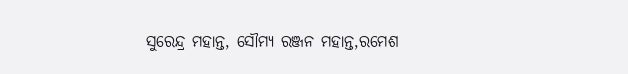ସୁରେନ୍ଦ୍ର ମହାନ୍ତ, ସୌମ୍ୟ ରଞ୍ଜନ ମହାନ୍ତ,ରମେଶ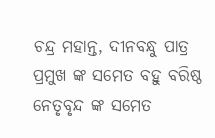ଚନ୍ଦ୍ର ମହାନ୍ତ, ଦୀନବନ୍ଧୁ ପାତ୍ର ପ୍ରମୁଖ ଙ୍କ ସମେତ ବହୁ ବରିଷ୍ଠ ନେତୃବୃନ୍ଦ ଙ୍କ ସମେତ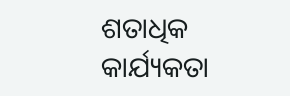ଶତାଧିକ କାର୍ଯ୍ୟକତା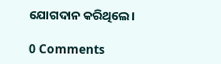ଯୋଗଦାନ କରିଥିଲେ।

0 Comments